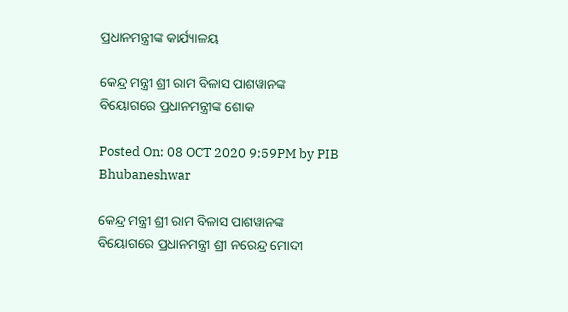ପ୍ରଧାନମନ୍ତ୍ରୀଙ୍କ କାର୍ଯ୍ୟାଳୟ

କେନ୍ଦ୍ର ମନ୍ତ୍ରୀ ଶ୍ରୀ ରାମ ବିଳାସ ପାଶୱାନଙ୍କ ବିୟୋଗରେ ପ୍ରଧାନମନ୍ତ୍ରୀଙ୍କ ଶୋକ

Posted On: 08 OCT 2020 9:59PM by PIB Bhubaneshwar

କେନ୍ଦ୍ର ମନ୍ତ୍ରୀ ଶ୍ରୀ ରାମ ବିଳାସ ପାଶୱାନଙ୍କ ବିୟୋଗରେ ପ୍ରଧାନମନ୍ତ୍ରୀ ଶ୍ରୀ ନରେନ୍ଦ୍ର ମୋଦୀ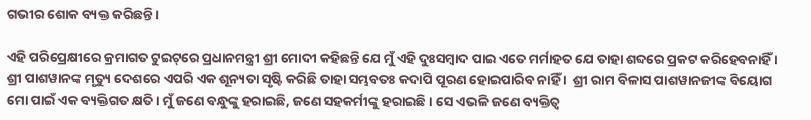ଗଭୀର ଶୋକ ବ୍ୟକ୍ତ କରିଛନ୍ତି ।

ଏହି ପରିପ୍ରେକ୍ଷୀରେ କ୍ରମାଗତ ଟୁଇଟ୍‌ରେ ପ୍ରଧାନମନ୍ତ୍ରୀ ଶ୍ରୀ ମୋଦୀ କହିଛନ୍ତି ଯେ ମୁଁ ଏହି ଦୁଃସମ୍ବାଦ ପାଇ ଏତେ ମର୍ମାହତ ଯେ ତାହା ଶବ୍ଦରେ ପ୍ରକଟ କରିହେବନାହିଁ । ଶ୍ରୀ ପାଶୱାନଙ୍କ ମୃତ୍ୟୁ ଦେଶରେ ଏପରି ଏକ ଶୂନ୍ୟତା ସୃଷ୍ଟି କରିଛି ତାହା ସମ୍ଭବତଃ କଦାପି ପୂରଣ ହୋଇପାରିବ ନାହିଁ ।  ଶ୍ରୀ ରାମ ବିଳାସ ପାଶୱାନଜୀଙ୍କ ବିୟୋଗ ମୋ ପାଇଁ ଏକ ବ୍ୟକ୍ତିଗତ କ୍ଷତି । ମୁଁ ଜଣେ ବନ୍ଧୁଙ୍କୁ ହରାଇଛି, ଜଣେ ସହକର୍ମୀଙ୍କୁ ହରାଇଛି । ସେ ଏଭଳି ଜଣେ ବ୍ୟକ୍ତିତ୍ୱ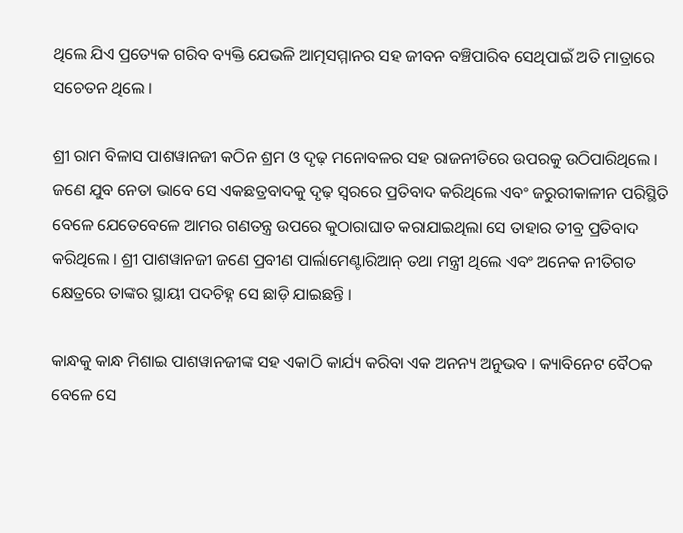ଥିଲେ ଯିଏ ପ୍ରତ୍ୟେକ ଗରିବ ବ୍ୟକ୍ତି ଯେଭଳି ଆତ୍ମସମ୍ମାନର ସହ ଜୀବନ ବଞ୍ଚିପାରିବ ସେଥିପାଇଁ ଅତି ମାତ୍ରାରେ ସଚେତନ ଥିଲେ ।

ଶ୍ରୀ ରାମ ବିଳାସ ପାଶୱାନଜୀ କଠିନ ଶ୍ରମ ଓ ଦୃଢ଼ ମନୋବଳର ସହ ରାଜନୀତିରେ ଉପରକୁ ଉଠିପାରିଥିଲେ । ଜଣେ ଯୁବ ନେତା ଭାବେ ସେ ଏକଛତ୍ରବାଦକୁ ଦୃଢ଼ ସ୍ୱରରେ ପ୍ରତିବାଦ କରିଥିଲେ ଏବଂ ଜରୁରୀକାଳୀନ ପରିସ୍ଥିତି ବେଳେ ଯେତେବେଳେ ଆମର ଗଣତନ୍ତ୍ର ଉପରେ କୁଠାରାଘାତ କରାଯାଇଥିଲା ସେ ତାହାର ତୀବ୍ର ପ୍ରତିବାଦ କରିଥିଲେ । ଶ୍ରୀ ପାଶୱାନଜୀ ଜଣେ ପ୍ରବୀଣ ପାର୍ଲାମେଣ୍ଟାରିଆନ୍‌ ତଥା ମନ୍ତ୍ରୀ ଥିଲେ ଏବଂ ଅନେକ ନୀତିଗତ କ୍ଷେତ୍ରରେ ତାଙ୍କର ସ୍ଥାୟୀ ପଦଚିହ୍ନ ସେ ଛାଡ଼ି ଯାଇଛନ୍ତି ।

କାନ୍ଧକୁ କାନ୍ଧ ମିଶାଇ ପାଶୱାନଜୀଙ୍କ ସହ ଏକାଠି କାର୍ଯ୍ୟ କରିବା ଏକ ଅନନ୍ୟ ଅନୁଭବ । କ୍ୟାବିନେଟ ବୈଠକ ବେଳେ ସେ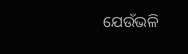ଯେଉଁଭଳି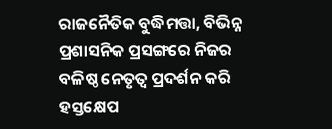ରାଜନୈତିକ ବୁଦ୍ଧିମତ୍ତା, ବିଭିନ୍ନ ପ୍ରଶାସନିକ ପ୍ରସଙ୍ଗରେ ନିଜର ବଳିଷ୍ଠ ନେତୃତ୍ୱ ପ୍ରଦର୍ଶନ କରି ହସ୍ତକ୍ଷେପ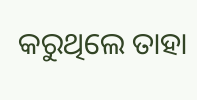କରୁଥିଲେ ତାହା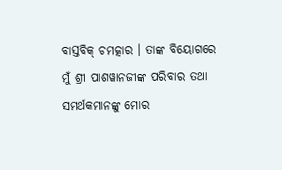ବାସ୍ତବିକ୍‌ ଚମତ୍କାର । ତାଙ୍କ ବିୟୋଗରେ ମୁଁ ଶ୍ରୀ ପାଶୱାନଜୀଙ୍କ ପରିବାର ତଥା ସମର୍ଥକମାନଙ୍କୁ ମୋର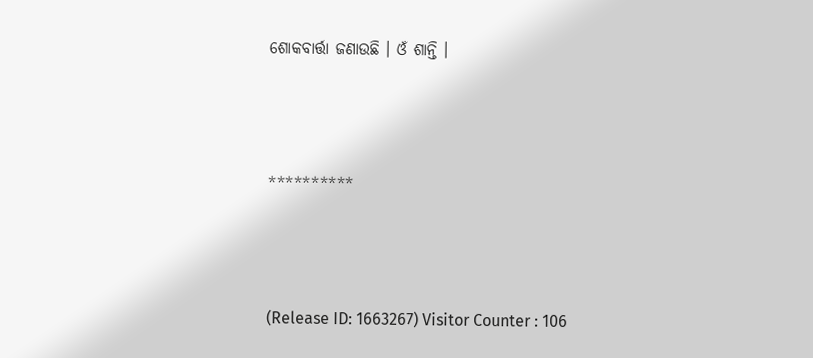ଶୋକବାର୍ତ୍ତା ଜଣାଉଛି । ଓଁ ଶାନ୍ତି ।



**********



(Release ID: 1663267) Visitor Counter : 106